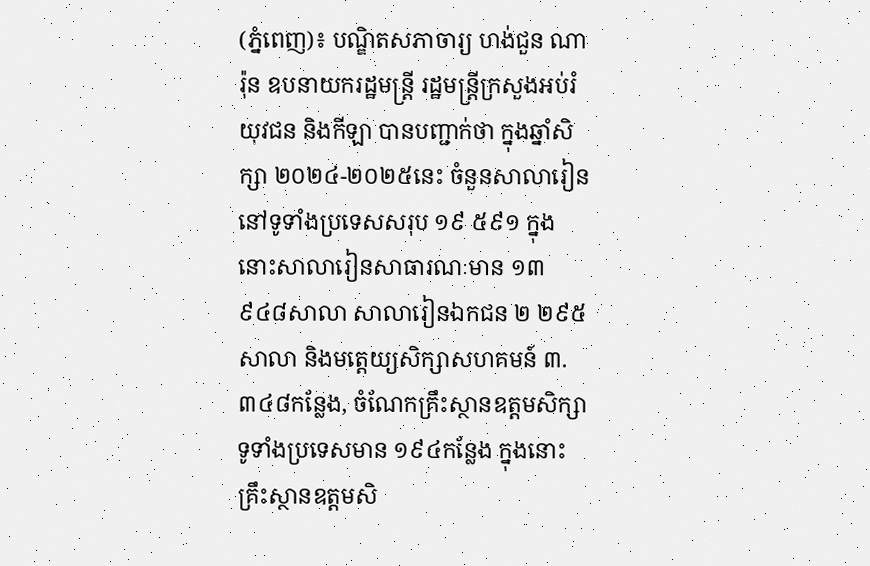(ភ្នំពេញ)៖ បណ្ឌិតសភាចារ្យ ហង់ជួន ណារ៉ុន ឧបនាយករដ្ឋមន្ត្រី រដ្ឋមន្ត្រីក្រសួងអប់រំ យុវជន និងកីឡា បានបញ្ជាក់ថា ក្នុងឆ្នាំសិក្សា ២០២៤-២០២៥នេះ ចំនួនសាលារៀននៅទូទាំងប្រទេសសរុប ១៩ ៥៩១ ក្នុងនោះសាលារៀនសាធារណៈមាន ១៣ ៩៤៨សាលា សាលារៀនឯកជន ២ ២៩៥ សាលា និងមត្តេយ្យសិក្សាសហគមន៍ ៣.៣៤៨កន្លែង, ចំណែកគ្រឹះស្ថានឧត្តមសិក្សាទូទាំងប្រទេសមាន ១៩៤កន្លែង ក្នុងនោះគ្រឹះស្ថានឧត្តមសិ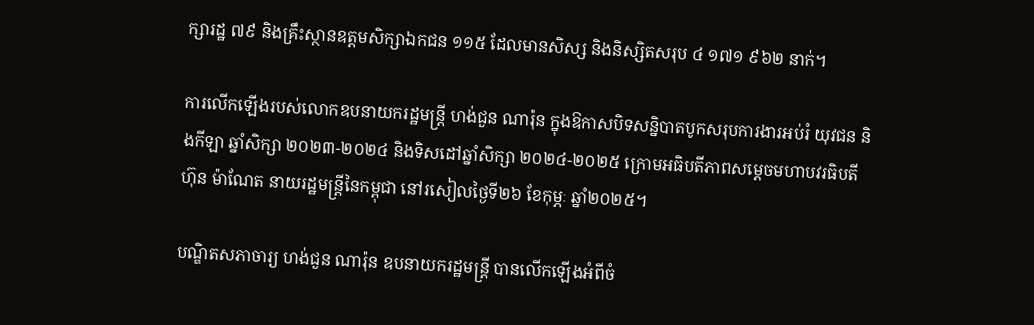ក្សារដ្ឋ ៧៩ និងគ្រឹះស្ថានឧត្តមសិក្សាឯកជន ១១៥ ដែលមានសិស្ស និងនិស្សិតសរុប ៤ ១៧១ ៩៦២ នាក់។

ការលើកឡើងរបស់លោកឧបនាយករដ្ឋមន្ត្រី ហង់ជួន ណារ៉ុន ក្នុងឱកាសបិទសន្និបាតបូកសរុបការងារអប់រំ យុវជន និងកីឡា ឆ្នាំសិក្សា ២០២៣-២០២៤ និងទិសដៅឆ្នាំសិក្សា ២០២៤-២០២៥ ក្រោមអធិបតីភាពសម្តេចមហាបវរធិបតី ហ៊ុន ម៉ាណែត នាយរដ្ឋមន្ត្រីនៃកម្ពុជា នៅរសៀលថ្ងៃទី២៦ ខែកុម្ភៈ ឆ្នាំ២០២៥។

បណ្ឌិតសភាចារ្យ ហង់ជួន ណារ៉ុន ឧបនាយករដ្ឋមន្ត្រី បានលើកឡើងអំពីចំ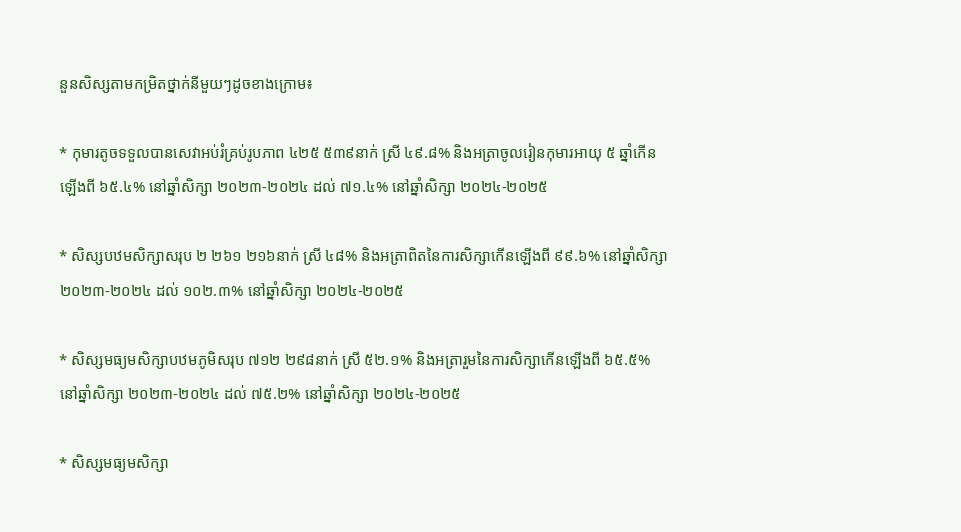នួនសិស្សតាមកម្រិតថ្នាក់នីមួយៗដូចខាងក្រោម៖

* កុមារតូចទទួលបានសេវាអប់រំគ្រប់រូបភាព ៤២៥ ៥៣៩នាក់ ស្រី ៤៩.៨% និងអត្រាចូលរៀនកុមារអាយុ ៥ ឆ្នាំកើនឡើងពី ៦៥.៤% នៅឆ្នាំសិក្សា ២០២៣-២០២៤ ដល់ ៧១.៤% នៅឆ្នាំសិក្សា ២០២៤-២០២៥

* សិស្សបឋមសិក្សាសរុប ២ ២៦១ ២១៦នាក់ ស្រី ៤៨% និងអត្រាពិតនៃការសិក្សាកើនឡើងពី ៩៩.៦% នៅឆ្នាំសិក្សា ២០២៣-២០២៤ ដល់ ១០២.៣% នៅឆ្នាំសិក្សា ២០២៤-២០២៥

* សិស្សមធ្យមសិក្សាបឋមភូមិសរុប ៧១២ ២៩៨នាក់ ស្រី ៥២.១% និងអត្រារួមនៃការសិក្សាកើនឡើងពី ៦៥.៥% នៅឆ្នាំសិក្សា ២០២៣-២០២៤ ដល់ ៧៥.២% នៅឆ្នាំសិក្សា ២០២៤-២០២៥

* សិស្សមធ្យមសិក្សា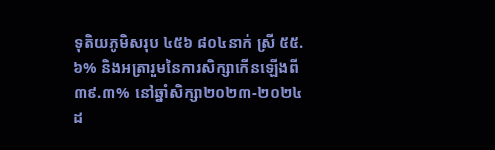ទុតិយភូមិសរុប ៤៥៦ ៨០៤នាក់ ស្រី ៥៥.៦% និងអត្រារួមនៃការសិក្សាកើនឡើងពី ៣៩.៣% នៅឆ្នាំសិក្សា២០២៣-២០២៤ ដ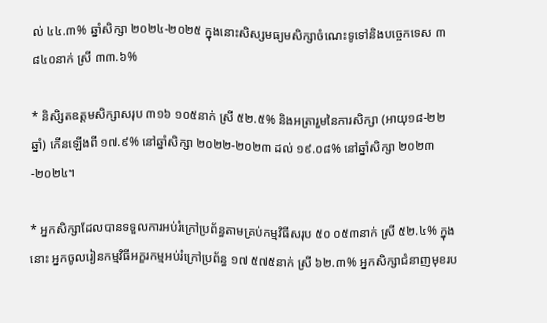ល់ ៤៤.៣% ឆ្នាំសិក្សា ២០២៤-២០២៥ ក្នុងនោះសិស្សមធ្យមសិក្សាចំណេះទូទៅនិងបច្ចេកទេស ៣ ៨៤០នាក់ ស្រី ៣៣.៦%

* និសិ្សតឧត្តមសិក្សាសរុប ៣១៦ ១០៥នាក់ ស្រី ៥២.៥% និងអត្រារួមនៃការសិក្សា (អាយុ១៨-២២ឆ្នាំ) កើនឡើងពី ១៧.៩% នៅឆ្នាំសិក្សា ២០២២-២០២៣ ដល់ ១៩.០៨% នៅឆ្នាំសិក្សា ២០២៣-២០២៤។

* អ្នកសិក្សាដែលបានទទួលការអប់រំក្រៅប្រព័ន្ធតាមគ្រប់កម្មវិធីសរុប ៥០ ០៥៣នាក់ ស្រី ៥២.៤% ក្នុងនោះ អ្នកចូលរៀនកម្មវិធីអក្ខរកម្មអប់រំក្រៅប្រព័ន្ធ ១៧ ៥៧៥នាក់ ស្រី ៦២.៣% អ្នកសិក្សាជំនាញមុខរប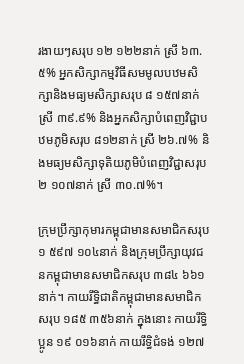រងាយៗសរុប ១២ ១២២នាក់ ស្រី ៦៣.៥% អ្នកសិក្សាកម្មវិធីសមមូលបឋមសិក្សានិងមធ្យមសិក្សាសរុប ៨ ១៥៧នាក់ ស្រី ៣៩.៩% និងអ្នកសិក្សាបំពេញវិជ្ជាបឋមភូមិសរុប ៨១២នាក់ ស្រី ២៦.៧% និងមធ្យមសិក្សាទុតិយភូមិបំពេញវិជ្ជាសរុប ២ ១០៧នាក់ ស្រី ៣០.៧%។

ក្រុមប្រឹក្សាកុមារកម្ពុជាមានសមាជិកសរុប ១ ៥៩៧ ១០៤នាក់ និងក្រុមប្រឹក្សាយុវជនកម្ពុជាមានសមាជិកសរុប ៣៨៤ ៦៦១នាក់។ កាយរឹទ្ធិជាតិកម្ពុជាមានសមាជិកសរុប ១៨៥ ៣៥៦នាក់ ក្នុងនោះ កាយរឹទិ្ធប្អូន ១៩ ០១៦នាក់ កាយរឹទិ្ធជំទង់ ១២៧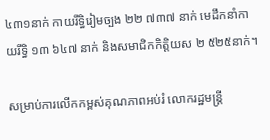៤៣១នាក់ កាយរឹទិ្ធរៀមច្បង ២២ ៧៣៧ នាក់ មេដឹកនាំកាយរឹទិ្ធ ១៣ ៦៤៧ នាក់ និងសមាជិកកិត្តិយស ២ ៥២៥នាក់។

សម្រាប់ការលើកកម្ពស់គុណភាពអប់រំ លោករដ្ឋមន្ត្រី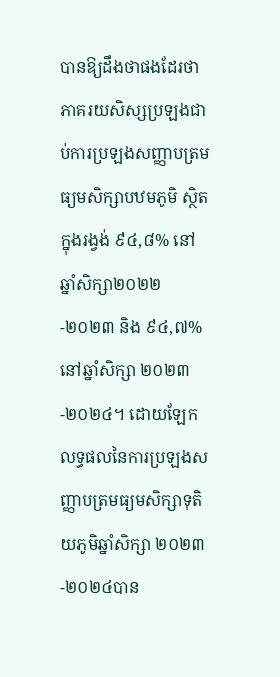បានឱ្យដឹងថាផងដែរថា ភាគរយសិស្សប្រឡងជាប់ការប្រឡងសញ្ញាបត្រមធ្យមសិក្សាបឋមភូមិ ស្ថិតក្នុងរង្វង់ ៩៤,៨% នៅឆ្នាំសិក្សា២០២២-២០២៣ និង ៩៤,៧% នៅឆ្នាំសិក្សា ២០២៣-២០២៤។ ដោយឡែក លទ្ធផលនៃការប្រឡងសញ្ញាបត្រមធ្យមសិក្សាទុតិយភូមិឆ្នាំសិក្សា ២០២៣-២០២៤បាន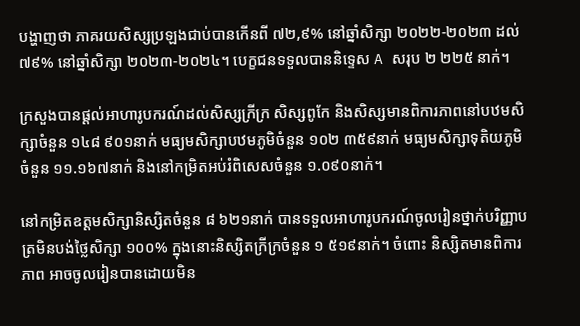បង្ហាញថា ភាគរយសិស្សប្រឡងជាប់បានកើនពី ៧២,៩% នៅឆ្នាំសិក្សា ២០២២-២០២៣ ដល់ ៧៩% នៅឆ្នាំសិក្សា ២០២៣-២០២៤។ បេក្ខជនទទួលបាននិទ្ទេស A សរុប ២ ២២៥ នាក់។

ក្រសួងបានផ្តល់អាហារូបករណ៍ដល់សិស្សក្រីក្រ សិស្សពូកែ និងសិស្សមានពិការភាពនៅបឋមសិក្សាចំនួន ១៤៨ ៩០១នាក់ មធ្យមសិក្សាបឋមភូមិចំនួន ១០២ ៣៥៩នាក់ មធ្យមសិក្សាទុតិយភូមិចំនួន ១១.១៦៧នាក់ និងនៅកម្រិតអប់រំពិសេសចំនួន ១.០៩០នាក់។

នៅកម្រិតឧត្តមសិក្សានិស្សិតចំនួន ៨ ៦២១នាក់ បានទទួលអាហារូបករណ៍ចូលរៀនថ្នាក់បរិញ្ញាបត្រមិនបង់ថ្លៃសិក្សា ១០០% ក្នុងនោះនិស្សិតក្រីក្រចំនួន ១ ៥១៩នាក់។ ចំពោះ និស្សិតមានពិការភាព អាចចូលរៀនបានដោយមិន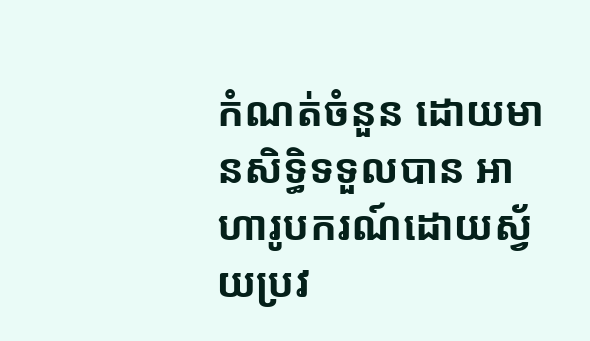កំណត់ចំនួន ដោយមានសិទ្ធិទទួលបាន អាហារូបករណ៍ដោយស្វ័យប្រវ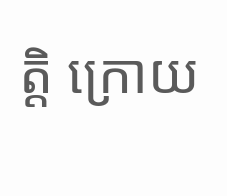ត្តិ ក្រោយ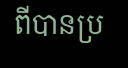ពីបានប្រ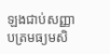ឡងជាប់សញ្ញាបត្រមធ្យមសិ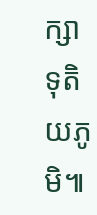ក្សាទុតិយភូមិ៕